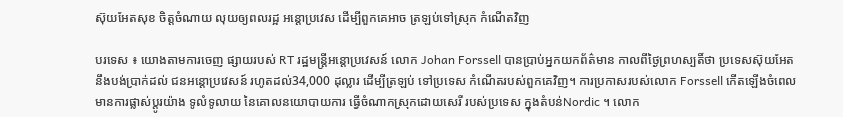ស៊ុយអែតសុខ ចិត្តចំណាយ លុយឲ្យពលរដ្អ អន្តោប្រវេស ដើម្បីពួកគេអាច ត្រឡប់ទៅស្រុក កំណើតវិញ

បរទេស ៖ យោងតាមការចេញ ផ្សាយរបស់ RT រដ្ឋមន្ត្រីអន្តោប្រវេសន៍ លោក Johan Forssell បានប្រាប់អ្នកយកព័ត៌មាន កាលពីថ្ងៃព្រហស្បតិ៍ថា ប្រទេសស៊ុយអែត នឹងបង់ប្រាក់ដល់ ជនអន្តោប្រវេសន៍ រហូតដល់34,000 ដុល្លារ ដើម្បីត្រឡប់ ទៅប្រទេស កំណើតរបស់ពួកគេវិញ។ ការប្រកាសរបស់លោក Forssell កើតឡើងចំពេលមានការផ្លាស់ប្តូរយ៉ាង ទូលំទូលាយ នៃគោលនយោបាយការ ធ្វើចំណាកស្រុកដោយសេរី របស់ប្រទេស ក្នុងតំបន់Nordic ។ លោក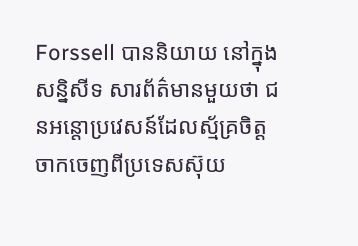Forssell បាននិយាយ នៅក្នុងសន្និសីទ សារព័ត៌មានមួយថា ជនអន្តោប្រវេសន៍ដែលស្ម័គ្រចិត្ត ចាកចេញពីប្រទេសស៊ុយ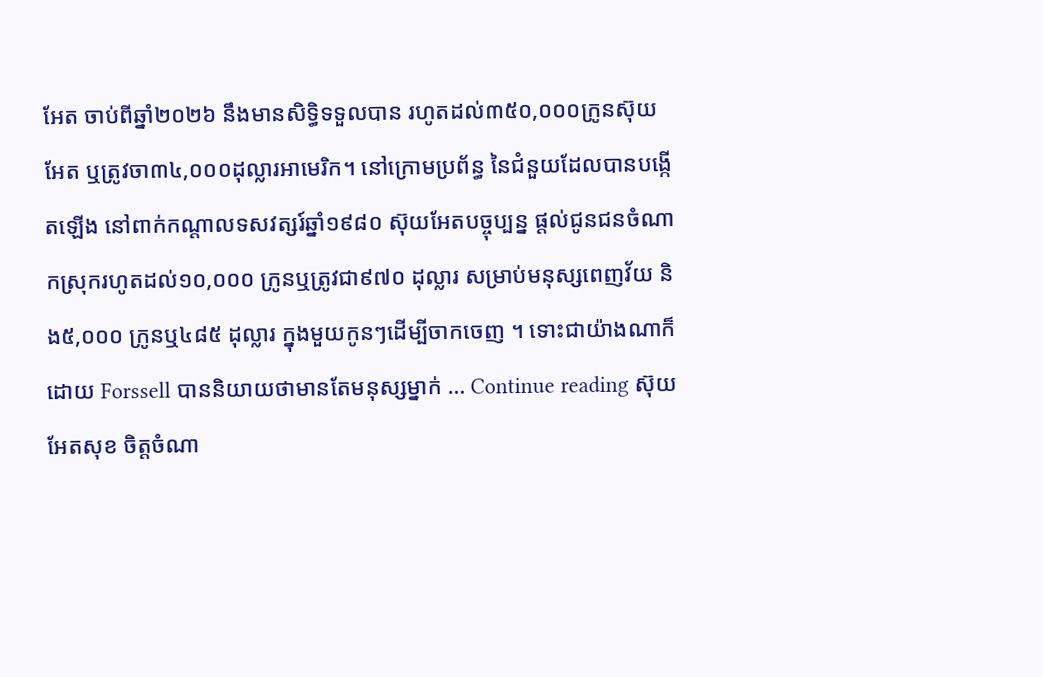អែត ចាប់ពីឆ្នាំ២០២៦ នឹងមានសិទ្ធិទទួលបាន រហូតដល់៣៥០,០០០ក្រូនស៊ុយអែត ឬត្រូវចា៣៤,០០០ដុល្លារអាមេរិក។ នៅក្រោមប្រព័ន្ធ នៃជំនួយដែលបានបង្កើតឡើង នៅពាក់កណ្តាលទសវត្សរ៍ឆ្នាំ១៩៨០ ស៊ុយអែតបច្ចុប្បន្ន ផ្តល់ជូនជនចំណាកស្រុករហូតដល់១០,០០០ ក្រូនឬត្រូវជា៩៧០ ដុល្លារ សម្រាប់មនុស្សពេញវ័យ និង៥,០០០ ក្រូនឬ៤៨៥ ដុល្លារ ក្នុងមួយកូនៗដើម្បីចាកចេញ ។ ទោះជាយ៉ាងណាក៏ដោយ Forssell បាននិយាយថាមានតែមនុស្សម្នាក់ … Continue reading ស៊ុយអែតសុខ ចិត្តចំណា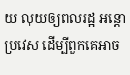យ លុយឲ្យពលរដ្អ អន្តោប្រវេស ដើម្បីពួកគេអាច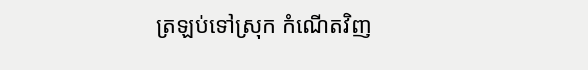ត្រឡប់ទៅស្រុក កំណើតវិញ